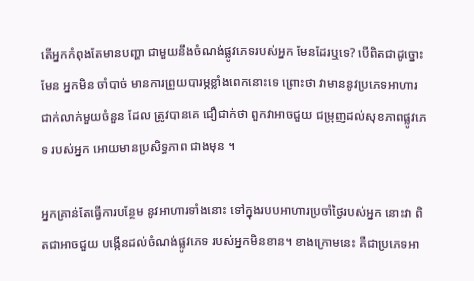តើអ្នកកំពុងតែមានបញ្ហា ជាមួយនឹងចំណង់ផ្លូវភេទរបស់អ្នក មែនដែរឬទេ? បើពិតជាដូច្នោះមែន អ្នកមិន ចាំបាច់ មានការព្រួយបារម្ភខ្លាំងពេកនោះទេ ព្រោះថា វាមាននូវប្រភេទអាហារជាក់លាក់មួយចំនួន ដែល ត្រូវបានគេ ជឿជាក់ថា ពួកវាអាចជួយ ជម្រុញដល់សុខភាពផ្លូវភេទ របស់អ្នក អោយមានប្រសិទ្ធភាព ជាងមុន ។

អ្នកគ្រាន់តែធ្វើការបន្ថែម នូវអាហារទាំងនោះ ទៅក្នុងរបបអាហារប្រចាំថ្ងៃរបស់អ្នក នោះវា ពិតជាអាចជួយ បង្កើនដល់ចំណង់ផ្លូវភេទ របស់អ្នកមិនខាន។ ខាងក្រោមនេះ គឺជាប្រភេទអា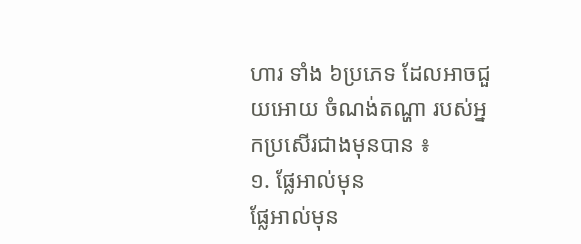ហារ ទាំង ៦ប្រភេទ ដែលអាចជួយអោយ ចំណង់តណ្ហា របស់អ្នកប្រសើរជាងមុនបាន ៖
១. ផ្លែអាល់មុន
ផ្លែអាល់មុន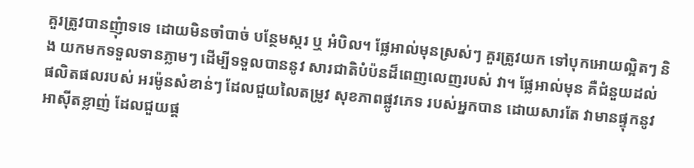គួរត្រូវបានញុំាទទេ ដោយមិនចាំបាច់ បន្ថែមស្ករ ឬ អំបិល។ ផ្លែអាល់មុនស្រស់ៗ គួរត្រូវយក ទៅបុកអោយល្អិតៗ និង យកមកទទួលទានភ្លាមៗ ដើម្បីទទួលបាននូវ សារជាតិបំប៉នដ៏ពេញលេញរបស់ វា។ ផ្លែអាល់មុន គឺជំនួយដល់ ផលិតផលរបស់ អរម៉ូនសំខាន់ៗ ដែលជួយលៃតម្រូវ សុខភាពផ្លូវភេទ របស់អ្នកបាន ដោយសារតែ វាមានផ្ទុកនូវ អាស៊ីតខ្លាញ់ ដែលជួយផ្ត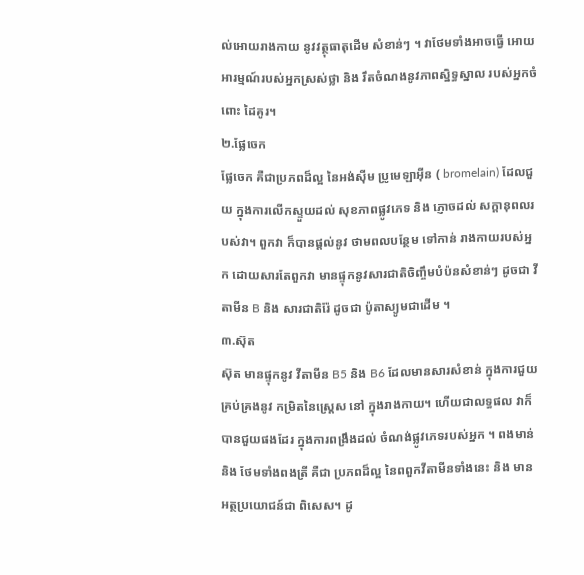ល់អោយរាងកាយ នូវវត្ថុធាតុដើម សំខាន់ៗ ។ វាថែមទាំងអាចធ្វើ អោយអារម្មណ៍របស់អ្នកស្រស់ថ្លា និង រឹតចំណងនូវភាពស្និទ្ធស្នាល របស់អ្នកចំពោះ ដៃគូរ។
២.ផ្លែចេក
ផ្លែចេក គឺជាប្រភពដ៏ល្អ នៃអង់ស៊ីម ប្រូមេឡាអ៊ីន ( bromelain) ដែលជួយ ក្នុងការលើកស្ទួយដល់ សុខភាពផ្លូវភេទ និង ភ្ញោចដល់ សក្តានុពលរបស់វា។ ពួកវា ក៏បានផ្តល់នូវ ថាមពលបន្ថែម ទៅកាន់ រាងកាយរបស់អ្នក ដោយសារតែពួកវា មានផ្ទុកនូវសារជាតិចិញ្ចឹមបំប៉នសំខាន់ៗ ដូចជា វីតាមីន B និង សារជាតិរ៉ែ ដូចជា ប៉ូតាស្យូមជាដើម ។
៣.ស៊ុត
ស៊ុត មានផ្ទុកនូវ វីតាមីន B5 និង B6 ដែលមានសារសំខាន់ ក្នុងការជួយគ្រប់គ្រងនូវ កម្រិតនៃស្ត្រេស នៅ ក្នុងរាងកាយ។ ហើយជាលទ្ធផល វាក៏បានជួយផងដែរ ក្នុងការពង្រឹងដល់ ចំណង់ផ្លូវភេទរបស់អ្នក ។ ពងមាន់ និង ថែមទាំងពងត្រី គឺជា ប្រភពដ៏ល្អ នៃពពួកវីតាមីនទាំងនេះ និង មានអត្ថប្រយោជន៍ជា ពិសេស។ ដូ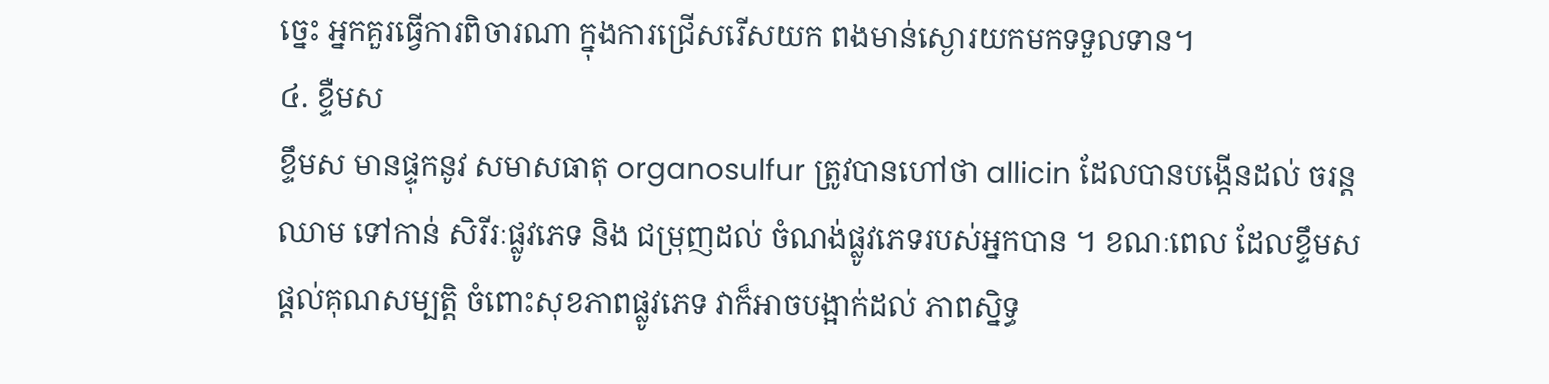ច្នេះ អ្នកគួរធ្វើការពិចារណា ក្នុងការជ្រើសរើសយក ពងមាន់ស្ងោរយកមកទទួលទាន។
៤. ខ្ទឺមស
ខ្ទឹមស មានផ្ទុកនូវ សមាសធាតុ organosulfur ត្រូវបានហៅថា allicin ដែលបានបង្កើនដល់ ចរន្តឈាម ទៅកាន់ សិរីរៈផ្លូវភេទ និង ជម្រុញដល់ ចំណង់ផ្លូវភេទរបស់អ្នកបាន ។ ខណៈពេល ដែលខ្ទឹមស ផ្តល់គុណសម្បត្តិ ចំពោះសុខភាពផ្លូវភេទ វាក៏អាចបង្អាក់ដល់ ភាពស្និទ្ធ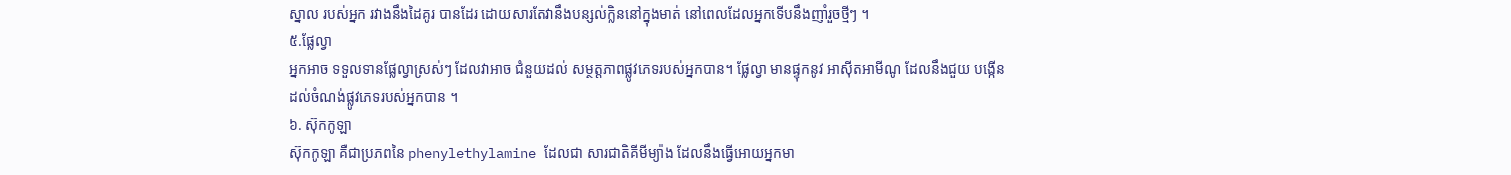ស្នាល របស់អ្នក រវាងនឹងដៃគូរ បានដែរ ដោយសារតែវានឹងបន្សល់ក្លិននៅក្នុងមាត់ នៅពេលដែលអ្នកទើបនឹងញាំរួចថ្មីៗ ។
៥.ផ្លែល្វា
អ្នកអាច ទទួលទានផ្លែល្វាស្រស់ៗ ដែលវាអាច ជំនួយដល់ សម្ថត្តភាពផ្លូវភេទរបស់អ្នកបាន។ ផ្លែល្វា មានផ្ទុកនូវ អាស៊ីតអាមីណូ ដែលនឹងជួយ បង្កើនដល់ចំណង់ផ្លូវភេទរបស់អ្នកបាន ។
៦. ស៊ុកកូឡា
ស៊ុកកូឡា គឺជាប្រភពនៃ phenylethylamine ដែលជា សារជាតិគីមីម្យ៉ាង ដែលនឹងធ្វើអោយអ្នកមា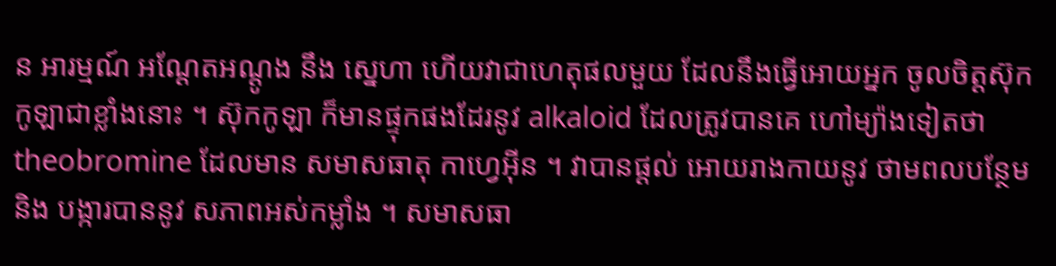ន អារម្មណ៍ អណ្តែតអណ្តូង នឹង ស្នេហា ហើយវាជាហេតុផលមួយ ដែលនឹងធ្វើអោយអ្នក ចូលចិត្តស៊ុកកូឡាជាខ្លាំងនោះ ។ ស៊ុកកូឡា ក៏មានផ្ទុកផងដែរនូវ alkaloid ដែលត្រូវបានគេ ហៅម្យ៉ាងទៀតថា theobromine ដែលមាន សមាសធាតុ កាហ្វេអ៊ីន ។ វាបានផ្តល់ អោយរាងកាយនូវ ថាមពលបន្ថែម និង បង្ការបាននូវ សភាពអស់កម្លាំង ។ សមាសធា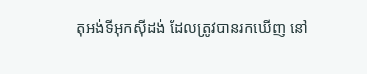តុអង់ទីអុកស៊ីដង់ ដែលត្រូវបានរកឃើញ នៅ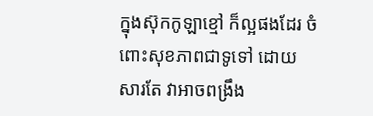ក្នុងស៊ុកកូឡាខ្មៅ ក៏ល្អផងដែរ ចំពោះសុខភាពជាទូទៅ ដោយសារតែ វាអាចពង្រឹង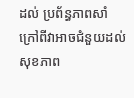ដល់ ប្រព័ន្ធភាពសាំ ក្រៅពីវាអាចជំនួយដល់ សុខភាព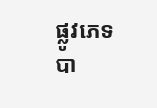ផ្លូវភេទបា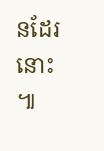នដែរនោះ ៕